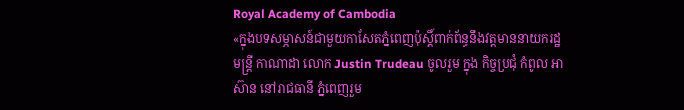Royal Academy of Cambodia
«ក្នុងបទសម្ភាសន៍ជាមួយកាសែតភ្នំពេញប៉ុស្តិ៍ពាក់ព័ន្ធនឹងវត្តមាននាយករដ្ឋមន្ត្រី កាណាដា លោក Justin Trudeau ចូលរួម ក្នុង កិច្ចប្រជុំ កំពូល អាស៊ាន នៅរាជធានី ភ្នំពេញរួម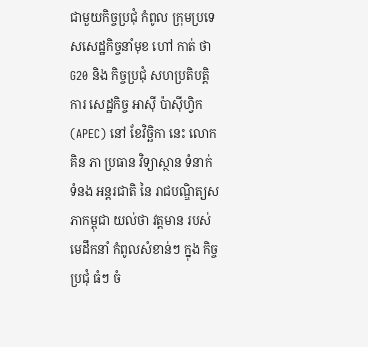ជាមួយកិច្ចប្រជុំ កំពូល ក្រុមប្រទេសសេដ្ឋកិច្ចនាំមុខ ហៅ កាត់ ថា G20 និង កិច្ចប្រជុំ សហប្រតិបត្តិការ សេដ្ឋកិច្ច អាស៊ី ប៉ាស៊ីហ្វិក (APEC) នៅ ខែវិច្ឆិកា នេះ លោក គិន ភា ប្រធាន វិទ្យាស្ថាន ទំនាក់ ទំនង អន្តរជាតិ នៃ រាជបណ្ឌិត្យសភាកម្ពុជា យល់ថា វត្តមាន របស់មេដឹកនាំ កំពូលសំខាន់ៗ ក្នុង កិច្ចប្រជុំ ធំៗ ចំ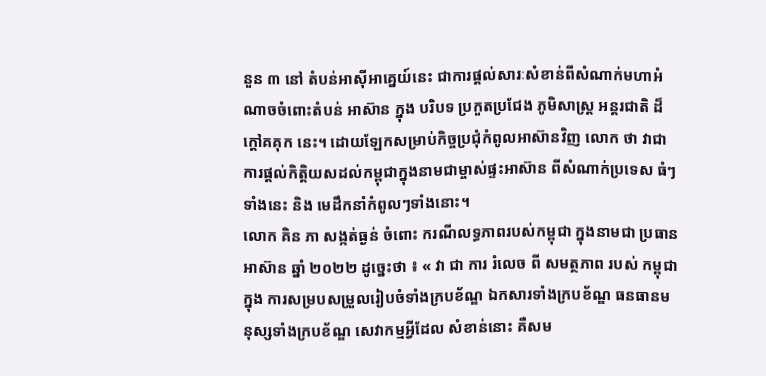នួន ៣ នៅ តំបន់អាស៊ីអាគ្នេយ៍នេះ ជាការផ្តល់សារៈសំខាន់ពីសំណាក់មហាអំណាចចំពោះតំបន់ អាស៊ាន ក្នុង បរិបទ ប្រកួតប្រជែង ភូមិសាស្ត្រ អន្តរជាតិ ដ៏ក្តៅគគុក នេះ។ ដោយឡែកសម្រាប់កិច្ចប្រជុំកំពូលអាស៊ានវិញ លោក ថា វាជាការផ្តល់កិត្តិយសដល់កម្ពុជាក្នុងនាមជាម្ចាស់ផ្ទះអាស៊ាន ពីសំណាក់ប្រទេស ធំៗ ទាំងនេះ និង មេដឹកនាំកំពូលៗទាំងនោះ។
លោក គិន ភា សង្កត់ធ្ងន់ ចំពោះ ករណីលទ្ធភាពរបស់កម្ពុជា ក្នុងនាមជា ប្រធានអាស៊ាន ឆ្នាំ ២០២២ ដូច្នេះថា ៖ « វា ជា ការ រំលេច ពី សមត្ថភាព របស់ កម្ពុជា ក្នុង ការសម្របសម្រួលរៀបចំទាំងក្របខ័ណ្ឌ ឯកសារទាំងក្របខ័ណ្ឌ ធនធានមនុស្សទាំងក្របខ័ណ្ឌ សេវាកម្មអ្វីដែល សំខាន់នោះ គឺសម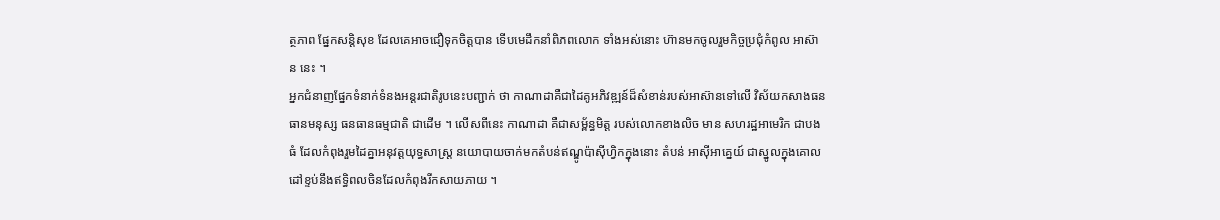ត្ថភាព ផ្នែកសន្តិសុខ ដែលគេអាចជឿទុកចិត្តបាន ទើបមេដឹកនាំពិភពលោក ទាំងអស់នោះ ហ៊ានមកចូលរួមកិច្ចប្រជុំកំពូល អាស៊ាន នេះ ។
អ្នកជំនាញផ្នែកទំនាក់ទំនងអន្តរជាតិរូបនេះបញ្ជាក់ ថា កាណាដាគឺជាដៃគូអភិវឌ្ឍន៍ដ៏សំខាន់របស់អាស៊ានទៅលើ វិស័យកសាងធនធានមនុស្ស ធនធានធម្មជាតិ ជាដើម ។ លើសពីនេះ កាណាដា គឺជាសម្ព័ន្ធមិត្ត របស់លោកខាងលិច មាន សហរដ្ឋអាមេរិក ជាបងធំ ដែលកំពុងរួមដៃគ្នាអនុវត្តយុទ្ធសាស្ត្រ នយោបាយចាក់មកតំបន់ឥណ្ឌូប៉ាស៊ីហ្វិកក្នុងនោះ តំបន់ អាស៊ីអាគ្នេយ៍ ជាស្នូលក្នុងគោលដៅខ្ទប់នឹងឥទ្ធិពលចិនដែលកំពុងរីកសាយភាយ ។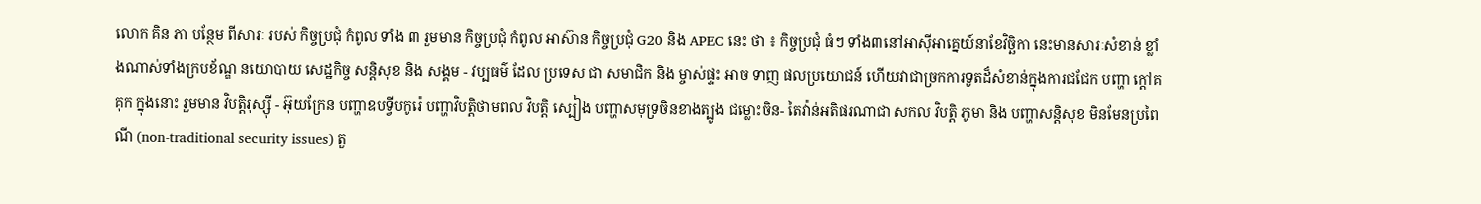លោក គិន ភា បន្ថែម ពីសារៈ របស់ កិច្ចប្រជុំ កំពូល ទាំង ៣ រួមមាន កិច្ចប្រជុំ កំពូល អាស៊ាន កិច្ចប្រជុំ G20 និង APEC នេះ ថា ៖ កិច្ចប្រជុំ ធំៗ ទាំង៣នៅអាស៊ីអាគ្នេយ៍នាខែវិច្ឆិកា នេះមានសារៈសំខាន់ ខ្លាំងណាស់ទាំងក្របខ័ណ្ឌ នយោបាយ សេដ្ឋកិច្ច សន្តិសុខ និង សង្គម - វប្បធម៌ ដែល ប្រទេស ជា សមាជិក និង ម្ចាស់ផ្ទះ អាច ទាញ ផលប្រយោជន៍ ហើយវាជាច្រកការទូតដ៏សំខាន់ក្នុងការជជែក បញ្ហា ក្តៅគគុក ក្នុងនោះ រួមមាន វិបត្តិរុស្ស៊ី - អ៊ុយក្រែន បញ្ហាឧបទ្វីបកូរ៉េ បញ្ហាវិបត្តិថាមពល វិបត្តិ ស្បៀង បញ្ហាសមុទ្រចិនខាងត្បូង ជម្លោះចិន- តៃវ៉ាន់អតិផរណាជា សកល វិបត្តិ ភូមា និង បញ្ហាសន្តិសុខ មិនមែនប្រពៃណី (non-traditional security issues) តួ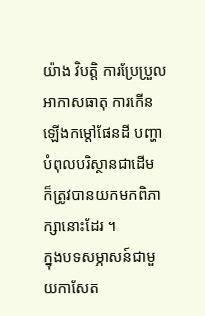យ៉ាង វិបត្តិ ការប្រែប្រួលអាកាសធាតុ ការកើនឡើងកម្តៅផែនដី បញ្ហាបំពុលបរិស្ថានជាដើម ក៏ត្រូវបានយកមកពិភាក្សានោះដែរ ។
ក្នុងបទសម្ភាសន៍ជាមួយកាសែត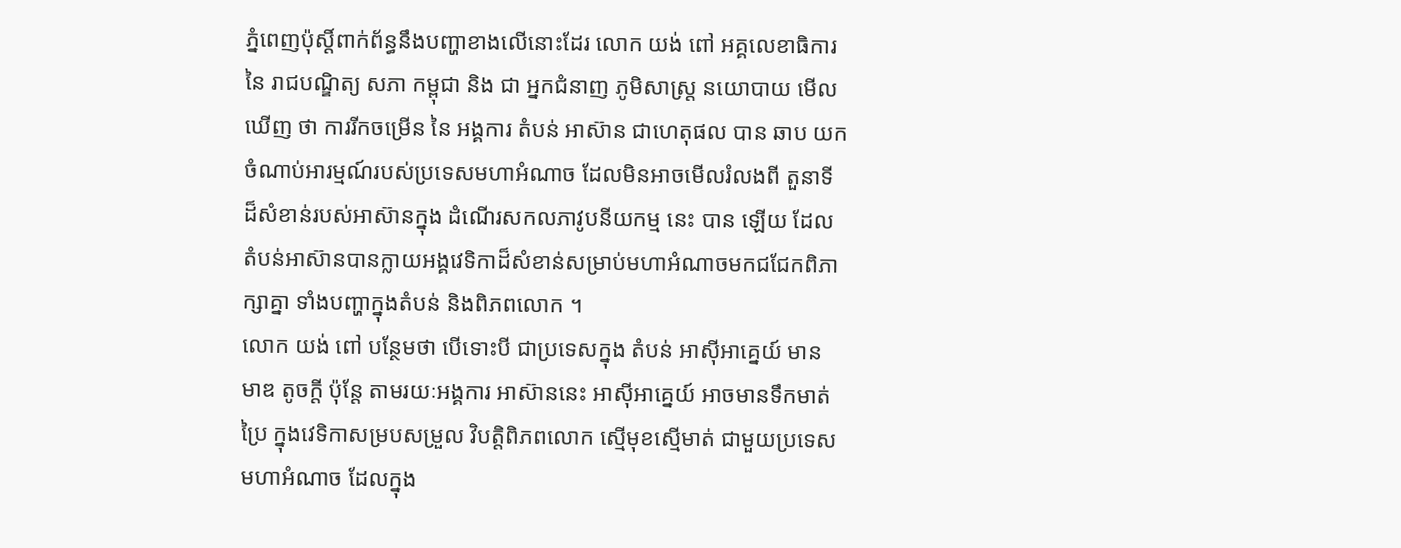ភ្នំពេញប៉ុស្តិ៍ពាក់ព័ន្ធនឹងបញ្ហាខាងលើនោះដែរ លោក យង់ ពៅ អគ្គលេខាធិការ នៃ រាជបណ្ឌិត្យ សភា កម្ពុជា និង ជា អ្នកជំនាញ ភូមិសាស្ត្រ នយោបាយ មើលឃើញ ថា ការរីកចម្រើន នៃ អង្គការ តំបន់ អាស៊ាន ជាហេតុផល បាន ឆាប យក ចំណាប់អារម្មណ៍របស់ប្រទេសមហាអំណាច ដែលមិនអាចមើលរំលងពី តួនាទី ដ៏សំខាន់របស់អាស៊ានក្នុង ដំណើរសកលភាវូបនីយកម្ម នេះ បាន ឡើយ ដែលតំបន់អាស៊ានបានក្លាយអង្គវេទិកាដ៏សំខាន់សម្រាប់មហាអំណាចមកជជែកពិភាក្សាគ្នា ទាំងបញ្ហាក្នុងតំបន់ និងពិភពលោក ។
លោក យង់ ពៅ បន្ថែមថា បើទោះបី ជាប្រទេសក្នុង តំបន់ អាស៊ីអាគ្នេយ៍ មាន មាឌ តូចក្តី ប៉ុន្តែ តាមរយៈអង្គការ អាស៊ាននេះ អាស៊ីអាគ្នេយ៍ អាចមានទឹកមាត់ប្រៃ ក្នុងវេទិកាសម្របសម្រួល វិបត្តិពិភពលោក ស្មើមុខស្មើមាត់ ជាមួយប្រទេសមហាអំណាច ដែលក្នុង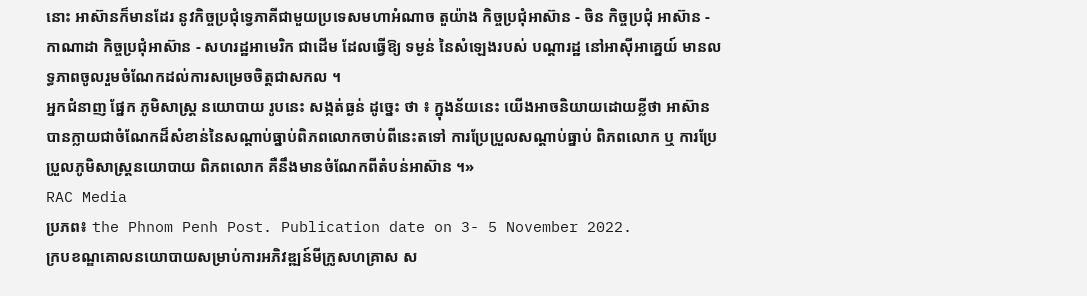នោះ អាស៊ានក៏មានដែរ នូវកិច្ចប្រជុំទ្វេភាគីជាមួយប្រទេសមហាអំណាច តួយ៉ាង កិច្ចប្រជុំអាស៊ាន - ចិន កិច្ចប្រជុំ អាស៊ាន - កាណាដា កិច្ចប្រជុំអាស៊ាន - សហរដ្ឋអាមេរិក ជាដើម ដែលធ្វើឱ្យ ទម្ងន់ នៃសំឡេងរបស់ បណ្តារដ្ឋ នៅអាស៊ីអាគ្នេយ៍ មានលទ្ធភាពចូលរួមចំណែកដល់ការសម្រេចចិត្តជាសកល ។
អ្នកជំនាញ ផ្នែក ភូមិសាស្ត្រ នយោបាយ រូបនេះ សង្កត់ធ្ងន់ ដូច្នេះ ថា ៖ ក្នុងន័យនេះ យើងអាចនិយាយដោយខ្លីថា អាស៊ាន បានក្លាយជាចំណែកដ៏សំខាន់នៃសណ្តាប់ធ្នាប់ពិភពលោកចាប់ពីនេះតទៅ ការប្រែប្រួលសណ្តាប់ធ្នាប់ ពិភពលោក ឬ ការប្រែប្រួលភូមិសាស្ត្រនយោបាយ ពិភពលោក គឺនឹងមានចំណែកពីតំបន់អាស៊ាន ។»
RAC Media
ប្រភព៖ the Phnom Penh Post. Publication date on 3- 5 November 2022.
ក្របខណ្ឌគោលនយោបាយសម្រាប់ការអភិវឌ្ឍន៍មីក្រូសហគ្រាស ស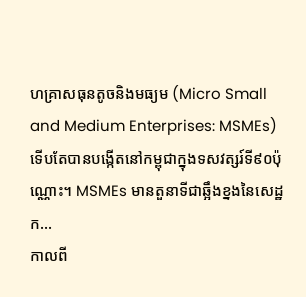ហគ្រាសធុនតូចនិងមធ្យម (Micro Small and Medium Enterprises: MSMEs) ទើបតែបានបង្កើតនៅកម្ពុជាក្នុងទសវត្សរ៍ទី៩០ប៉ុណ្ណោះ។ MSMEs មានតួនាទីជាឆ្អឹងខ្នងនៃសេដ្ឋក...
កាលពី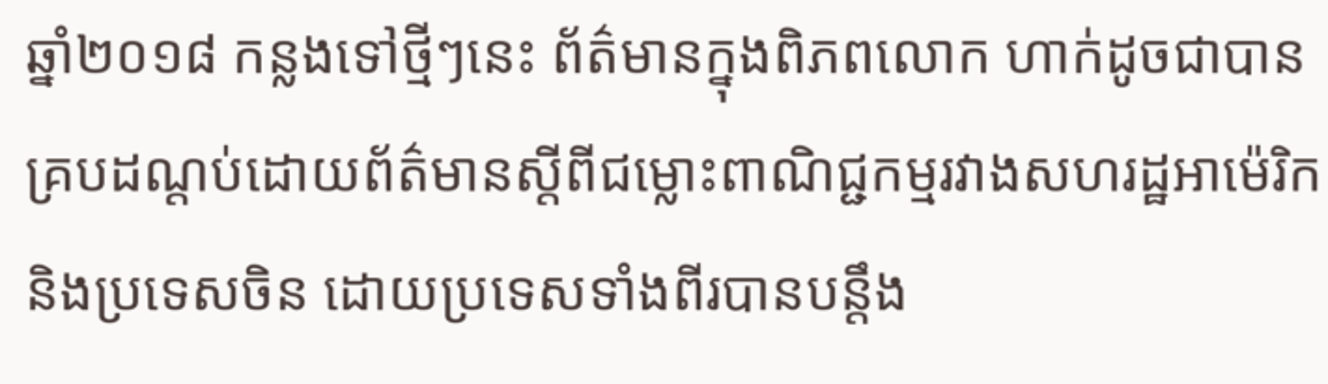ឆ្នាំ២០១៨ កន្លងទៅថ្មីៗនេះ ព័ត៌មានក្នុងពិភពលោក ហាក់ដូចជាបានគ្របដណ្តប់ដោយព័ត៌មានស្តីពីជម្លោះពាណិជ្ជកម្មរវាងសហរដ្ឋអាម៉េរិក និងប្រទេសចិន ដោយប្រទេសទាំងពីរបានបន្តឹង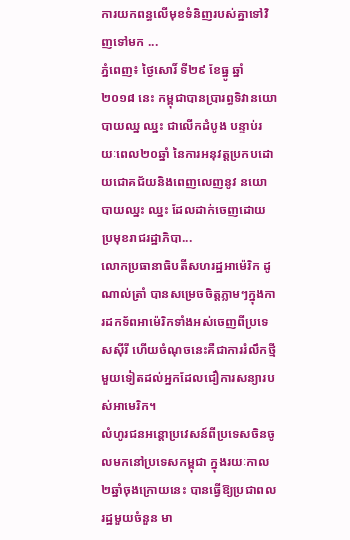ការយកពន្ធលើមុខទំនិញរបស់គ្នាទៅវិញទៅមក ...
ភ្នំពេញ៖ ថ្ងៃសោរិ៍ ទី២៩ ខែធ្នូ ឆ្នាំ២០១៨ នេះ កម្ពុជាបានប្រារព្ធទិវានយោបាយឈ្ន ឈ្នះ ជាលើកដំបូង បន្ទាប់រយៈពេល២០ឆ្នាំ នៃការអនុវត្តប្រកបដោយជោគជ័យនិងពេញលេញនូវ នយោបាយឈ្នះ ឈ្នះ ដែលដាក់ចេញដោយប្រមុខរាជរដ្ឋាភិបា...
លោកប្រធានាធិបតីសហរដ្ឋអាម៉េរិក ដូ ណាល់ត្រាំ បានសម្រេចចិត្តភ្លាមៗក្នុងការដកទ័ពអាម៉េរិកទាំងអស់ចេញពីប្រទេសស៊ីរី ហើយចំណុចនេះគឺជាការរំលឹកថ្មីមួយទៀតដល់អ្នកដែលជឿការសន្យារបស់អាមេរិក។
លំហូរជនអន្តោប្រវេសន៍ពីប្រទេសចិនចូលមកនៅប្រទេសកម្ពុជា ក្នុងរយៈកាល២ឆ្នាំចុងក្រោយនេះ បានធ្វើឱ្យប្រជាពលរដ្ឋមួយចំនួន មា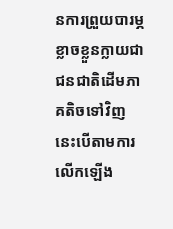នការព្រួយបារម្ភ ខ្លាចខ្លួនក្លាយជាជនជាតិដើមភាគតិចទៅវិញ នេះបើតាមការលើកឡើង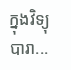ក្នុងវិទ្យុបារា...